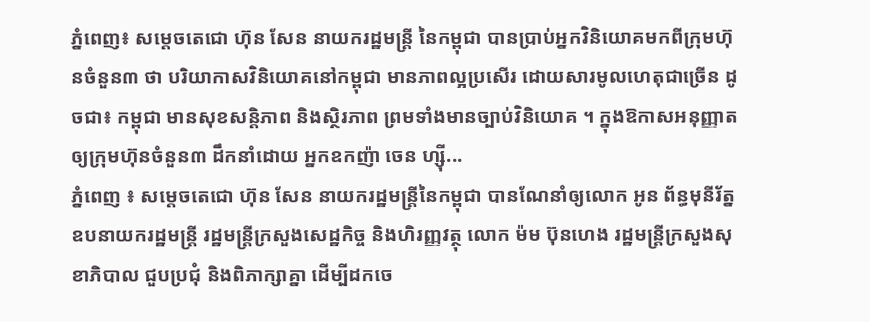ភ្នំពេញ៖ សម្ដេចតេជោ ហ៊ុន សែន នាយករដ្ឋមន្ដ្រី នៃកម្ពុជា បានប្រាប់អ្នកវិនិយោគមកពីក្រុមហ៊ុនចំនួន៣ ថា បរិយាកាសវិនិយោគនៅកម្ពុជា មានភាពល្អប្រសើរ ដោយសារមូលហេតុជាច្រើន ដូចជា៖ កម្ពុជា មានសុខសន្តិភាព និងស្ថិរភាព ព្រមទាំងមានច្បាប់វិនិយោគ ។ ក្នុងឱកាសអនុញ្ញាតឲ្យក្រុមហ៊ុនចំនួន៣ ដឹកនាំដោយ អ្នកឧកញ៉ា ចេន ហ្ស៊ី...
ភ្នំពេញ ៖ សម្តេចតេជោ ហ៊ុន សែន នាយករដ្ឋមន្ត្រីនៃកម្ពុជា បានណែនាំឲ្យលោក អូន ព័ន្ធមុនីរ័ត្ន ឧបនាយករដ្ឋមន្ដ្រី រដ្ឋមន្រ្តីក្រសួងសេដ្ឋកិច្ច និងហិរញ្ញវត្ថុ លោក ម៉ម ប៊ុនហេង រដ្ឋមន្រ្តីក្រសួងសុខាភិបាល ជួបប្រជុំ និងពិភាក្សាគ្នា ដើម្បីដកចេ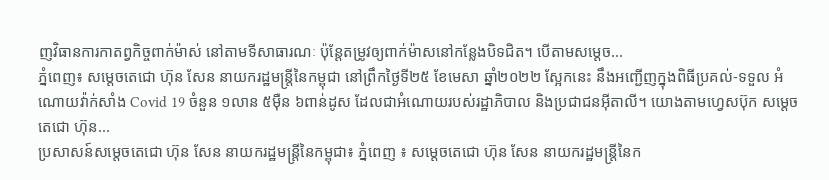ញវិធានការកាតព្វកិច្ចពាក់ម៉ាស់ នៅតាមទីសាធារណៈ ប៉ុន្ដែតម្រូវឲ្យពាក់ម៉ាសនៅកន្លែងបិទជិត។ បើតាមសម្តេច...
ភ្នំពេញ៖ សម្តេចតេជោ ហ៊ុន សែន នាយករដ្ឋមន្ត្រីនៃកម្ពុជា នៅព្រឹកថ្ងៃទី២៥ ខែមេសា ឆ្នាំ២០២២ ស្អែកនេះ នឹងអញ្ជើញក្នុងពិធីប្រគល់-ទទួល អំណោយវ៉ាក់សាំង Covid 19 ចំនួន ១លាន ៥ម៉ឺន ៦ពាន់ដូស ដែលជាអំណោយរបស់រដ្ឋាភិបាល និងប្រជាជនអ៊ីតាលី។ យោងតាមហ្វេសប៊ុក សម្ដេចតេជោ ហ៊ុន...
ប្រសាសន៍សម្ដេចតេជោ ហ៊ុន សែន នាយករដ្ឋមន្រ្តីនៃកម្ពុជា៖ ភ្នំពេញ ៖ សម្ដេចតេជោ ហ៊ុន សែន នាយករដ្ឋមន្ដ្រីនៃក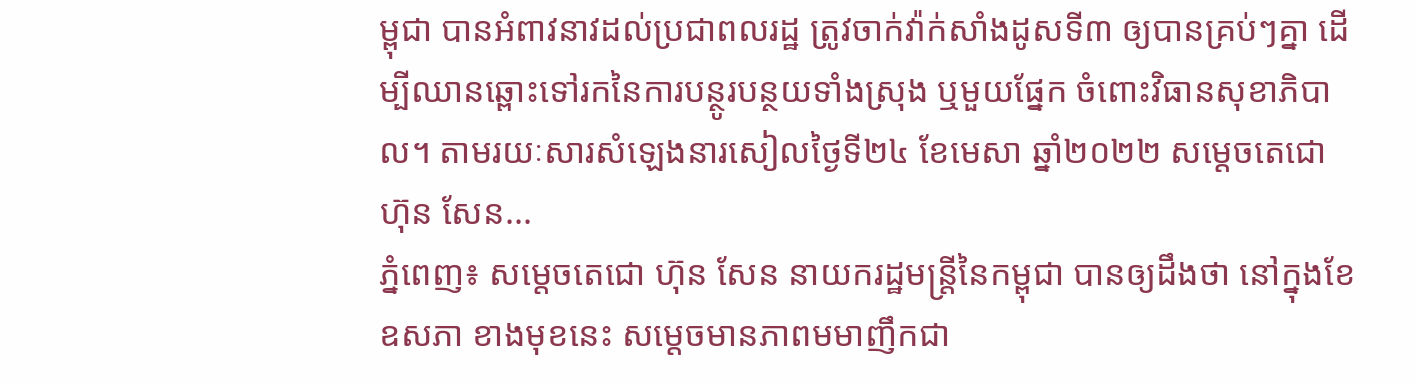ម្ពុជា បានអំពាវនាវដល់ប្រជាពលរដ្ឋ ត្រូវចាក់វ៉ាក់សាំងដូសទី៣ ឲ្យបានគ្រប់ៗគ្នា ដើម្បីឈានឆ្ពោះទៅរកនៃការបន្ថូរបន្ថយទាំងស្រុង ឬមួយផ្នែក ចំពោះវិធានសុខាភិបាល។ តាមរយៈសារសំឡេងនារសៀលថ្ងៃទី២៤ ខែមេសា ឆ្នាំ២០២២ សម្ដេចតេជោ ហ៊ុន សែន...
ភ្នំពេញ៖ សម្តេចតេជោ ហ៊ុន សែន នាយករដ្ឋមន្ត្រីនៃកម្ពុជា បានឲ្យដឹងថា នៅក្នុងខែឧសភា ខាងមុខនេះ សម្តេចមានភាពមមាញឹកជា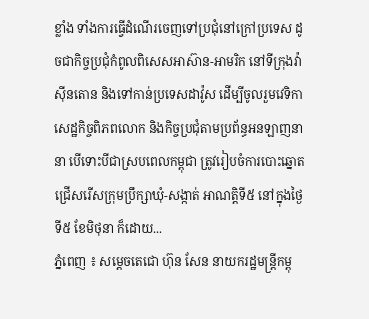ខ្លាំង ទាំងការធ្វើដំណើរចេញទៅប្រជុំនៅក្រៅប្រទេស ដូចជាកិច្ចប្រជុំកំពូលពិសេសអាស៊ាន-អាមរិក នៅទីក្រុងវ៉ាស៊ីនតោន និងទៅកាន់ប្រទេសដាវ៉ូស ដើម្បីចូលរួមវេទិកាសេដ្ឋកិច្ចពិភពលោក និងកិច្ចប្រជុំតាមប្រព័ន្ធអនឡាញនានា បើទោះបីជាស្របពេលកម្ពុជា ត្រូវរៀបចំការបោះឆ្នោត ជ្រើសរើសក្រុមប្រឹក្សាឃុំ-សង្កាត់ អាណត្តិទី៥ នៅក្នុងថ្ងៃទី៥ ខែមិថុនា ក៏ដោយ...
ភ្នំពេញ ៖ សម្តេចតេជោ ហ៊ុន សែន នាយករដ្ឋមន្ត្រីកម្ពុ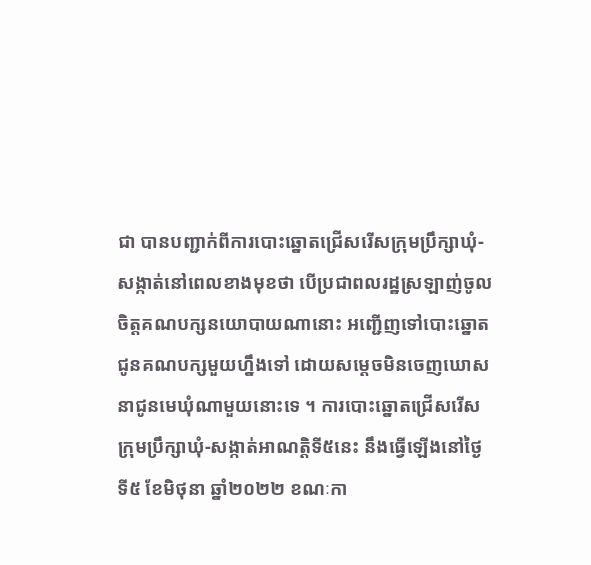ជា បានបញ្ជាក់ពីការបោះឆ្នោតជ្រើសរើសក្រុមប្រឹក្សាឃុំ-សង្កាត់នៅពេលខាងមុខថា បើប្រជាពលរដ្ឋស្រឡាញ់ចូលចិត្តគណបក្សនយោបាយណានោះ អញ្ជើញទៅបោះឆ្នោតជូនគណបក្សមួយហ្នឹងទៅ ដោយសម្តេចមិនចេញឃោសនាជូនមេឃុំណាមួយនោះទេ ។ ការបោះឆ្នោតជ្រើសរើសក្រុមប្រឹក្សាឃុំ-សង្កាត់អាណត្តិទី៥នេះ នឹងធ្វើឡើងនៅថ្ងៃទី៥ ខែមិថុនា ឆ្នាំ២០២២ ខណៈកា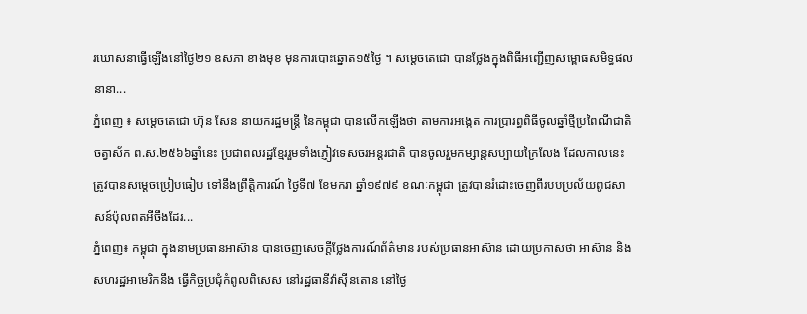រឃោសនាធ្វើឡើងនៅថ្ងៃ២១ ឧសភា ខាងមុខ មុនការបោះឆ្នោត១៥ថ្ងៃ ។ សម្តេចតេជោ បានថ្លែងក្នុងពិធីអញ្ជើញសម្ពោធសមិទ្ធផលនានា...
ភ្នំពេញ ៖ សម្តេចតេជោ ហ៊ុន សែន នាយករដ្ឋមន្ត្រី នៃកម្ពុជា បានលើកឡើងថា តាមការអង្កេត ការប្រារព្ធពិធីចូលឆ្នាំថ្មីប្រពៃណីជាតិ ចត្វាស័ក ព.ស.២៥៦៦ឆ្នាំនេះ ប្រជាពលរដ្ឋខ្មែររួមទាំងភ្ញៀវទេសចរអន្តរជាតិ បានចូលរួមកម្សាន្តសប្បាយក្រៃលែង ដែលកាលនេះ ត្រូវបានសម្តេចប្រៀបធៀប ទៅនឹងព្រឹត្តិការណ៍ ថ្ងៃទី៧ ខែមករា ឆ្នាំ១៩៧៩ ខណៈកម្ពុជា ត្រូវបានរំដោះចេញពីរបបប្រល័យពូជសាសន៍ប៉ុលពតអីចឹងដែរ...
ភ្នំពេញ៖ កម្ពុជា ក្នុងនាមប្រធានអាស៊ាន បានចេញសេចក្តីថ្លែងការណ៍ព័ត៌មាន របស់ប្រធានអាស៊ាន ដោយប្រកាសថា អាស៊ាន និងសហរដ្ឋអាមេរិកនឹង ធ្វើកិច្ចប្រជុំកំពូលពិសេស នៅរដ្ឋធានីវ៉ាស៊ីនតោន នៅថ្ងៃ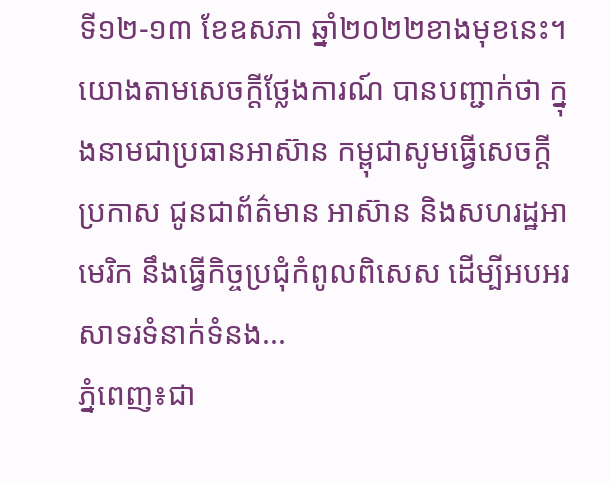ទី១២-១៣ ខែឧសភា ឆ្នាំ២០២២ខាងមុខនេះ។ យោងតាមសេចក្តីថ្លែងការណ៍ បានបញ្ជាក់ថា ក្នុងនាមជាប្រធានអាស៊ាន កម្ពុជាសូមធ្វើសេចក្ដីប្រកាស ជូនជាព័ត៌មាន អាស៊ាន និងសហរដ្ឋអាមេរិក នឹងធ្វើកិច្ចប្រជុំកំពូលពិសេស ដើម្បីអបអរសាទរទំនាក់ទំនង...
ភ្នំពេញ៖ជា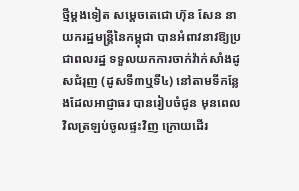ថ្មីម្ដងទៀត សម្ដេចតេជោ ហ៊ុន សែន នាយករដ្ឋមន្រ្តីនៃកម្ពុជា បានអំពាវនាវឱ្យប្រជាពលរដ្ឋ ទទួលយកការចាក់វ៉ាក់សាំងដូសជំរុញ (ដូសទី៣ឬទី៤) នៅតាមទីកន្លែងដែលអាជ្ញាធរ បានរៀបចំជូន មុនពេលវិលត្រឡប់ចូលផ្ទះវិញ ក្រោយដើរ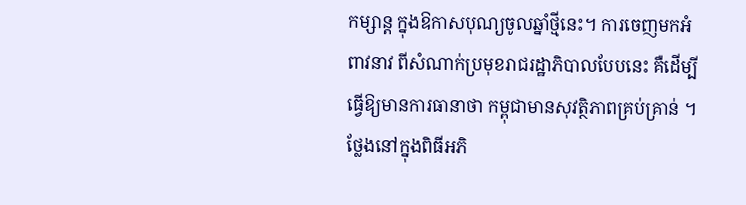កម្សាន្ត ក្នុងឱកាសបុណ្យចូលឆ្នាំថ្មីនេះ។ ការចេញមកអំពាវនាវ ពីសំណាក់ប្រមុខរាជរដ្ឋាភិបាលបែបនេះ គឺដើម្បីធ្វើឱ្យមានការធានាថា កម្ពុជាមានសុវត្ថិភាពគ្រប់គ្រាន់ ។ ថ្លែងនៅក្នុងពិធីអភិ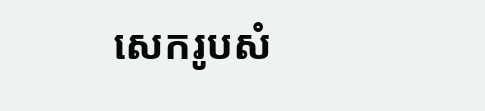សេករូបសំ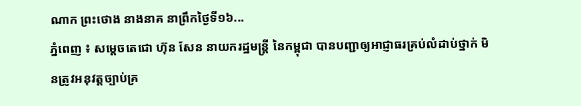ណាក ព្រះថោង នាងនាគ នាព្រឹកថ្ងៃទី១៦...
ភ្នំពេញ ៖ សម្ដេចតេជោ ហ៊ុន សែន នាយករដ្ឋមន្ដ្រី នៃកម្ពុជា បានបញ្ជាឲ្យអាជ្ញាធរគ្រប់លំដាប់ថ្នាក់ មិនត្រូវអនុវត្តច្បាប់គ្រ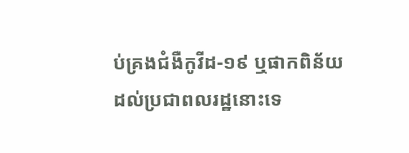ប់គ្រងជំងឺកូវីដ-១៩ ឬផាកពិន័យ ដល់ប្រជាពលរដ្ឋនោះទេ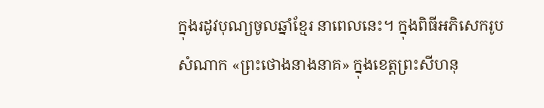ក្នុងរដូវបុណ្យចូលឆ្នាំខ្មែរ នាពេលនេះ។ ក្នុងពិធីអភិសេករូបសំណាក «ព្រះថោងនាងនាគ» ក្នុងខេត្តព្រះសីហនុ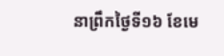នាព្រឹកថ្ងៃទី១៦ ខែមេ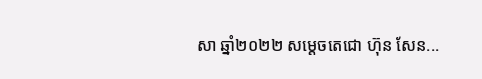សា ឆ្នាំ២០២២ សម្ដេចតេជោ ហ៊ុន សែន...